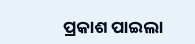ପ୍ରକାଶ ପାଇଲା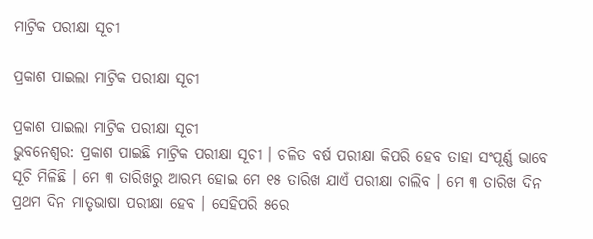ମାଟ୍ରିକ ପରୀକ୍ଷା ସୂଚୀ

ପ୍ରକାଶ ପାଇଲା ମାଟ୍ରିକ ପରୀକ୍ଷା ସୂଚୀ

ପ୍ରକାଶ ପାଇଲା ମାଟ୍ରିକ ପରୀକ୍ଷା ସୂଚୀ
ଭୁବନେଶ୍ୱର: ପ୍ରକାଶ ପାଇଛି ମାଟ୍ରିକ ପରୀକ୍ଷା ସୂଚୀ । ଚଳିତ ବର୍ଷ ପରୀକ୍ଷା କିପରି ହେବ ତାହା ସଂପୂର୍ଣ୍ଣ ଭାବେ ସୂଚି ମିଳିଛି । ମେ ୩ ତାରିଖରୁ ଆରମ୍ଭ ହୋଇ ମେ ୧୫ ତାରିଖ ଯାଏଁ ପରୀକ୍ଷା ଚାଲିବ । ମେ ୩ ତାରିଖ ଦିନ ପ୍ରଥମ ଦିନ ମାତୃଭାଷା ପରୀକ୍ଷା ହେବ । ସେହିପରି ୫ରେ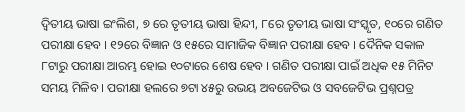ଦ୍ୱିତୀୟ ଭାଷା ଇଂଲିଶ, ୭ ରେ ତୃତୀୟ ଭାଷା ହିନ୍ଦୀ, ୮ରେ ତୃତୀୟ ଭାଷା ସଂସ୍କୃତ, ୧୦ରେ ଗଣିତ ପରୀକ୍ଷା ହେବ । ୧୨ରେ ବିଜ୍ଞାନ ଓ ୧୫ରେ ସାମାଜିକ ବିଜ୍ଞାନ ପରୀକ୍ଷା ହେବ । ଦୈନିକ ସକାଳ ୮ଟାରୁ ପରୀକ୍ଷା ଆରମ୍ଭ ହୋଇ ୧୦ଟାରେ ଶେଷ ହେବ । ଗଣିତ ପରୀକ୍ଷା ପାଇଁ ଅଧିକ ୧୫ ମିନିଟ ସମୟ ମିଳିବ । ପରୀକ୍ଷା ହଲରେ ୭ଟା ୪୫ରୁ ଉଭୟ ଅବଜେଟିଭ ଓ ସବଜେଟିଭ ପ୍ରଶ୍ନପତ୍ର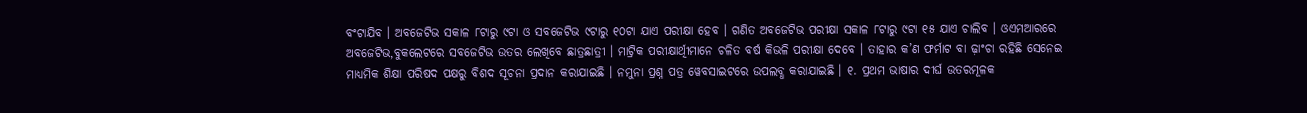ବଂଟାଯିବ । ଅବଜେଟିଭ ସକାଳ ୮ଟାରୁ ୯ଟା ଓ ସବଜେଟିଭ ୯ଟାରୁ ୧୦ଟା ଯାଏ ପରୀକ୍ଷା ହେବ । ଗଣିତ ଅବଜେଟିଭ ପରୀକ୍ଷା ସକାଳ ୮ଟାରୁ ୯ଟା ୧୫ ଯାଏ ଚାଲିବ । ଓଏମଆରରେ ଅବଜେଟିଭ,ବୁକଲେଟରେ ସବଜେଟିଭ ଉତର ଲେଖିବେ ଛାତ୍ରଛାତ୍ରୀ । ମାଟ୍ରିକ ପରୀକ୍ଷାର୍ଥିୀମାନେ ଚଳିତ ବର୍ଷ କିଭଳି ପରୀକ୍ଷା ଦେବେ । ତାହାର କ’ଣ ଫର୍ମାଟ ବା ଢ଼ାଂଚା ରହିଛି ସେନେଇ ମାଧ୍ୟମିକ ଶିକ୍ଷା ପରିଷଦ ପକ୍ଷରୁ ବିଶଦ ସୂଚନା ପ୍ରଦାନ କରାଯାଇଛି । ନମୁନା ପ୍ରଶ୍ନ ପତ୍ର ୱେବସାଇଟରେ ଉପଲବ୍ଧ କରାଯାଇଛି । ୧. ପ୍ରଥମ ଭାଷାର ଦୀର୍ଘ ଉତରମୂଳକ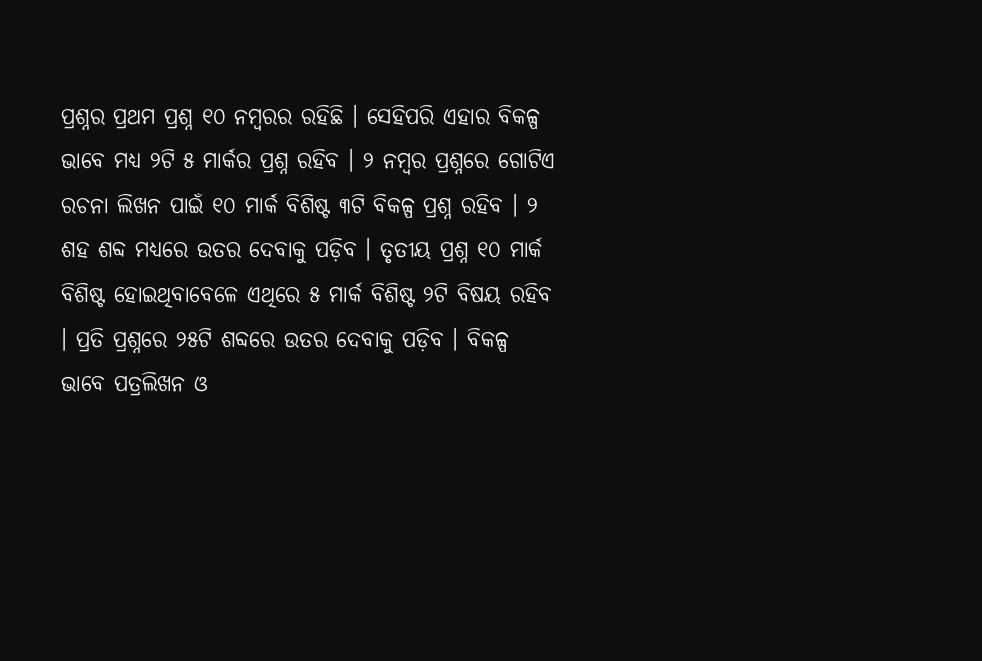ପ୍ରଶ୍ନର ପ୍ରଥମ ପ୍ରଶ୍ନ ୧୦ ନମ୍ବରର ରହିଛି । ସେହିପରି ଏହାର ବିକଳ୍ପ ଭାବେ ମଧ୍ୟ ୨ଟି ୫ ମାର୍କର ପ୍ରଶ୍ନ ରହିବ । ୨ ନମ୍ବର ପ୍ରଶ୍ନରେ ଗୋଟିଏ ରଚନା ଲିଖନ ପାଇଁ ୧୦ ମାର୍କ ବିଶିଷ୍ଟ ୩ଟି ବିକଳ୍ପ ପ୍ରଶ୍ନ ରହିବ । ୨ ଶହ ଶବ୍ଦ ମଧ୍ୟରେ ଉତର ଦେବାକୁ ପଡ଼ିବ । ତୃତୀୟ ପ୍ରଶ୍ନ ୧୦ ମାର୍କ ବିଶିଷ୍ଟ ହୋଇଥିବାବେଳେ ଏଥିରେ ୫ ମାର୍କ ବିଶିଷ୍ଟ ୨ଟି ବିଷୟ ରହିବ । ପ୍ରତି ପ୍ରଶ୍ନରେ ୨୫ଟି ଶବ୍ଦରେ ଉତର ଦେବାକୁ ପଡ଼ିବ । ବିକଳ୍ପ ଭାବେ ପତ୍ରଲିଖନ ଓ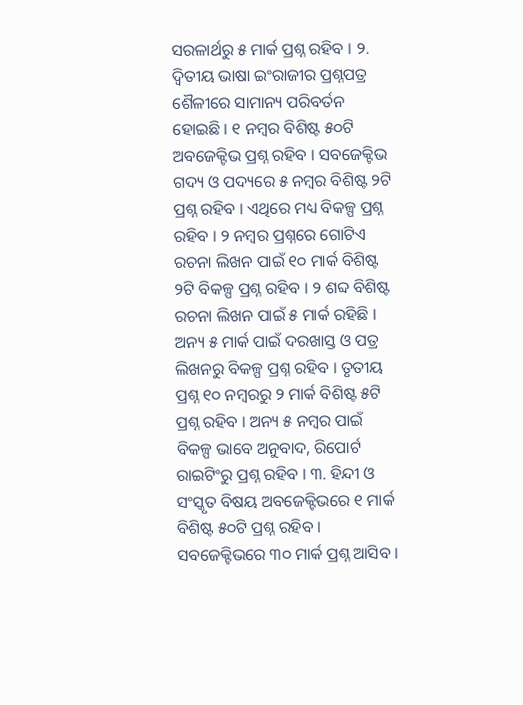ସରଳାର୍ଥରୁ ୫ ମାର୍କ ପ୍ରଶ୍ନ ରହିବ । ୨. ଦ୍ୱିତୀୟ ଭାଷା ଇଂରାଜୀର ପ୍ରଶ୍ନପତ୍ର ଶୈଳୀରେ ସାମାନ୍ୟ ପରିବର୍ତନ ହୋଇଛି । ୧ ନମ୍ବର ବିଶିଷ୍ଟ ୫୦ଟି ଅବଜେକ୍ଟିଭ ପ୍ରଶ୍ନ ରହିବ । ସବଜେକ୍ଟିଭ ଗଦ୍ୟ ଓ ପଦ୍ୟରେ ୫ ନମ୍ବର ବିଶିଷ୍ଟ ୨ଟି ପ୍ରଶ୍ନ ରହିବ । ଏଥିରେ ମଧ୍ୟ ବିକଳ୍ପ ପ୍ରଶ୍ନ ରହିବ । ୨ ନମ୍ବର ପ୍ରଶ୍ନରେ ଗୋଟିଏ ରଚନା ଲିଖନ ପାଇଁ ୧୦ ମାର୍କ ବିଶିଷ୍ଟ ୨ଟି ବିକଳ୍ପ ପ୍ରଶ୍ନ ରହିବ । ୨ ଶବ୍ଦ ବିଶିଷ୍ଟ ରଚନା ଲିଖନ ପାଇଁ ୫ ମାର୍କ ରହିଛି । ଅନ୍ୟ ୫ ମାର୍କ ପାଇଁ ଦରଖାସ୍ତ ଓ ପତ୍ର ଲିଖନରୁ ବିକଳ୍ପ ପ୍ରଶ୍ନ ରହିବ । ତୃତୀୟ ପ୍ରଶ୍ନ ୧୦ ନମ୍ବରରୁ ୨ ମାର୍କ ବିଶିଷ୍ଟ ୫ଟି ପ୍ରଶ୍ନ ରହିବ । ଅନ୍ୟ ୫ ନମ୍ବର ପାଇଁ ବିକଳ୍ପ ଭାବେ ଅନୁବାଦ, ରିପୋର୍ଟ ରାଇଟିଂରୁ ପ୍ରଶ୍ନ ରହିବ । ୩. ହିନ୍ଦୀ ଓ ସଂସ୍କୃତ ବିଷୟ ଅବଜେକ୍ଟିଭରେ ୧ ମାର୍କ ବିଶିଷ୍ଟ ୫୦ଟି ପ୍ରଶ୍ନ ରହିବ । ସବଜେକ୍ଟିଭରେ ୩୦ ମାର୍କ ପ୍ରଶ୍ନ ଆସିବ ।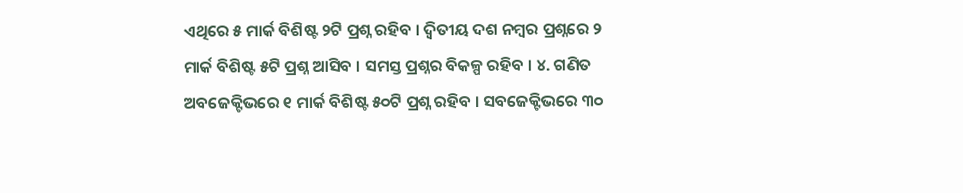ଏଥିରେ ୫ ମାର୍କ ବିଶିଷ୍ଟ ୨ଟି ପ୍ରଶ୍ନ ରହିବ । ଦ୍ୱିତୀୟ ଦଶ ନମ୍ବର ପ୍ରଶ୍ନରେ ୨ ମାର୍କ ବିଶିଷ୍ଟ ୫ଟି ପ୍ରଶ୍ନ ଆସିବ । ସମସ୍ତ ପ୍ରଶ୍ନର ବିକଳ୍ପ ରହିବ । ୪. ଗଣିତ ଅବଜେକ୍ଟିଭରେ ୧ ମାର୍କ ବିଶିଷ୍ଟ ୫୦ଟି ପ୍ରଶ୍ନ ରହିବ । ସବଜେକ୍ଟିଭରେ ୩୦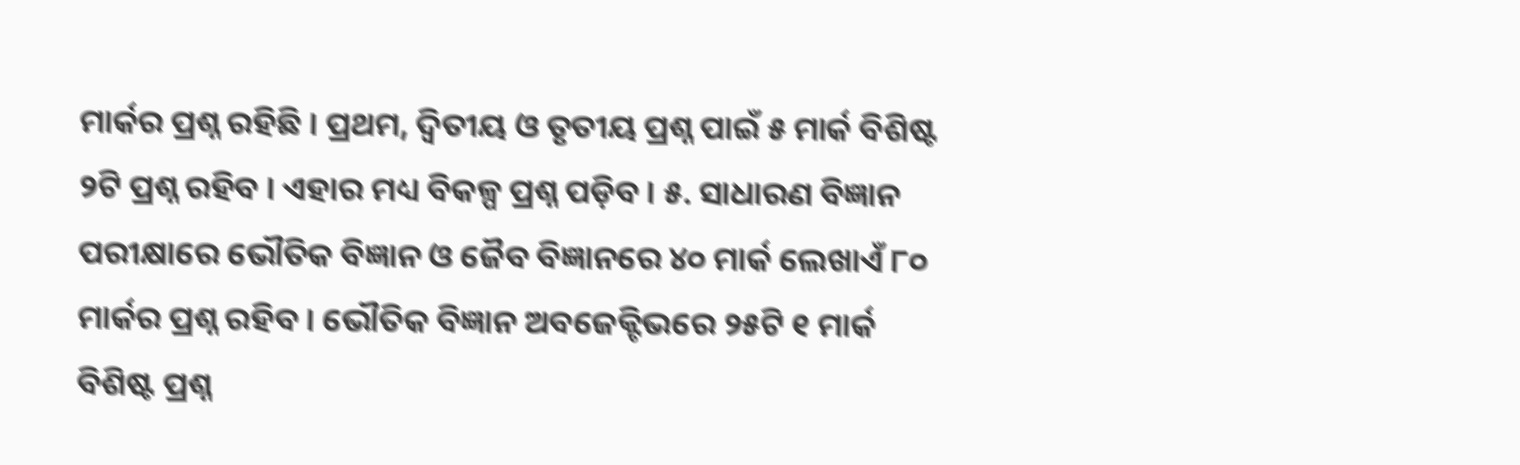ମାର୍କର ପ୍ରଶ୍ନ ରହିଛି । ପ୍ରଥମ, ଦ୍ୱିତୀୟ ଓ ତୃତୀୟ ପ୍ରଶ୍ନ ପାଇଁ ୫ ମାର୍କ ବିଶିଷ୍ଟ ୨ଟି ପ୍ରଶ୍ନ ରହିବ । ଏହାର ମଧ୍ୟ ବିକଳ୍ପ ପ୍ରଶ୍ନ ପଡ଼ିବ । ୫. ସାଧାରଣ ବିଜ୍ଞାନ ପରୀକ୍ଷାରେ ଭୌତିକ ବିଜ୍ଞାନ ଓ ଜୈବ ବିଜ୍ଞାନରେ ୪୦ ମାର୍କ ଲେଖାଏଁ ୮୦ ମାର୍କର ପ୍ରଶ୍ନ ରହିବ । ଭୌତିକ ବିଜ୍ଞାନ ଅବଜେକ୍ଟିଭରେ ୨୫ଟି ୧ ମାର୍କ ବିଶିଷ୍ଟ ପ୍ରଶ୍ନ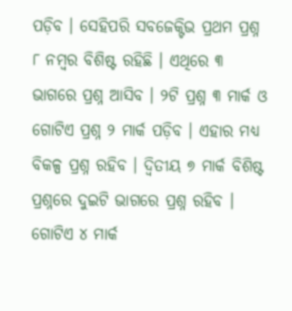ପଡ଼ିବ । ସେହିପରି ସବଜେକ୍ଟିଭ ପ୍ରଥମ ପ୍ରଶ୍ନ ୮ ନମ୍ବର ବିଶିଷ୍ଟ ରହିଛି । ଏଥିରେ ୩ ଭାଗରେ ପ୍ରଶ୍ନ ଆସିବ । ୨ଟି ପ୍ରଶ୍ନ ୩ ମାର୍କ ଓ ଗୋଟିଏ ପ୍ରଶ୍ନ ୨ ମାର୍କ ପଡ଼ିବ । ଏହାର ମଧ୍ୟ ବିକଳ୍ପ ପ୍ରଶ୍ନ ରହିବ । ଦ୍ୱିତୀୟ ୭ ମାର୍କ ବିଶିଷ୍ଟ ପ୍ରଶ୍ନରେ ଦୁଇଟି ଭାଗରେ ପ୍ରଶ୍ନ ରହିବ । ଗୋଟିଏ ୪ ମାର୍କ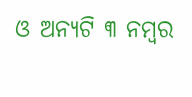ଓ ଅନ୍ୟଟି ୩ ନମ୍ବର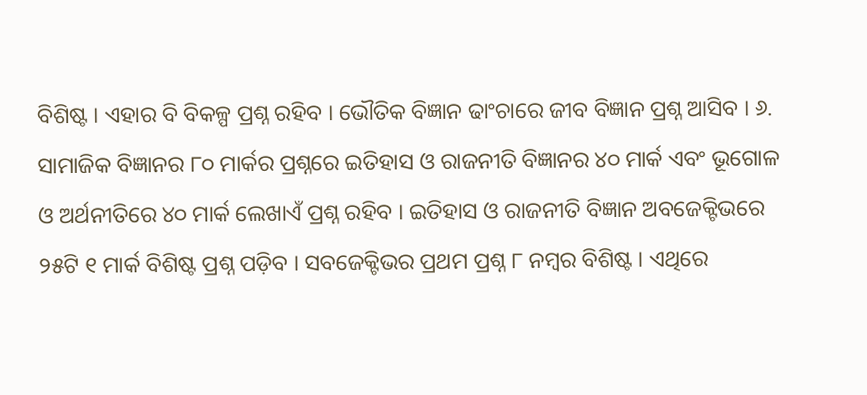ବିଶିଷ୍ଟ । ଏହାର ବି ବିକଳ୍ପ ପ୍ରଶ୍ନ ରହିବ । ଭୌତିକ ବିଜ୍ଞାନ ଢାଂଚାରେ ଜୀବ ବିଜ୍ଞାନ ପ୍ରଶ୍ନ ଆସିବ । ୬. ସାମାଜିକ ବିଜ୍ଞାନର ୮୦ ମାର୍କର ପ୍ରଶ୍ନରେ ଇତିହାସ ଓ ରାଜନୀତି ବିଜ୍ଞାନର ୪୦ ମାର୍କ ଏବଂ ଭୂଗୋଳ ଓ ଅର୍ଥନୀତିରେ ୪୦ ମାର୍କ ଲେଖାଏଁ ପ୍ରଶ୍ନ ରହିବ । ଇତିହାସ ଓ ରାଜନୀତି ବିଜ୍ଞାନ ଅବଜେକ୍ଟିଭରେ ୨୫ଟି ୧ ମାର୍କ ବିଶିଷ୍ଟ ପ୍ରଶ୍ନ ପଡ଼ିବ । ସବଜେକ୍ଟିଭର ପ୍ରଥମ ପ୍ରଶ୍ନ ୮ ନମ୍ବର ବିଶିଷ୍ଟ । ଏଥିରେ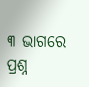୩ ଭାଗରେ ପ୍ରଶ୍ନ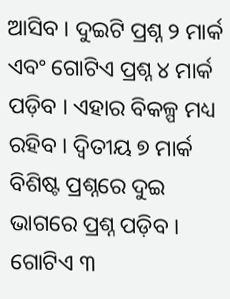ଆସିବ । ଦୁଇଟି ପ୍ରଶ୍ନ ୨ ମାର୍କ ଏବଂ ଗୋଟିଏ ପ୍ରଶ୍ନ ୪ ମାର୍କ ପଡ଼ିବ । ଏହାର ବିକଳ୍ପ ମଧ୍ୟ ରହିବ । ଦ୍ୱିତୀୟ ୭ ମାର୍କ ବିଶିଷ୍ଟ ପ୍ରଶ୍ନରେ ଦୁଇ ଭାଗରେ ପ୍ରଶ୍ନ ପଡ଼ିବ । ଗୋଟିଏ ୩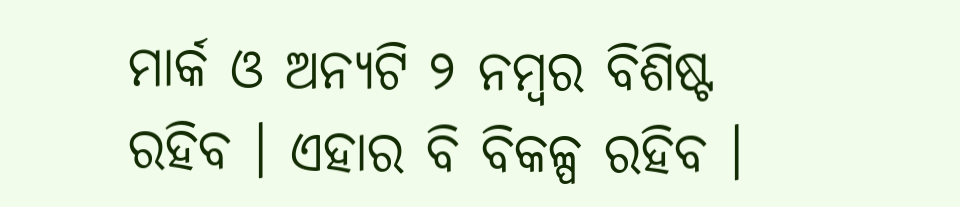ମାର୍କ ଓ ଅନ୍ୟଟି ୨ ନମ୍ବର ବିଶିଷ୍ଟ ରହିବ । ଏହାର ବି ବିକଳ୍ପ ରହିବ ।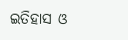ଇତିହାସ ଓ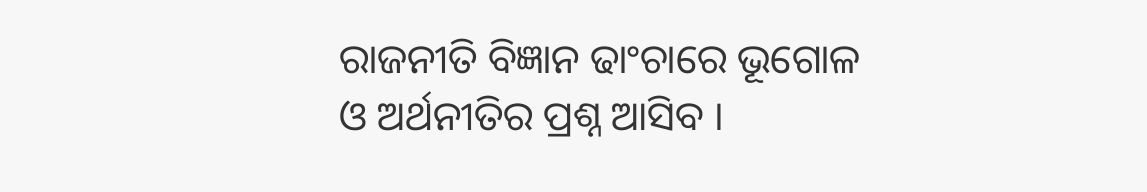ରାଜନୀତି ବିଜ୍ଞାନ ଢାଂଚାରେ ଭୂଗୋଳ ଓ ଅର୍ଥନୀତିର ପ୍ରଶ୍ନ ଆସିବ ।